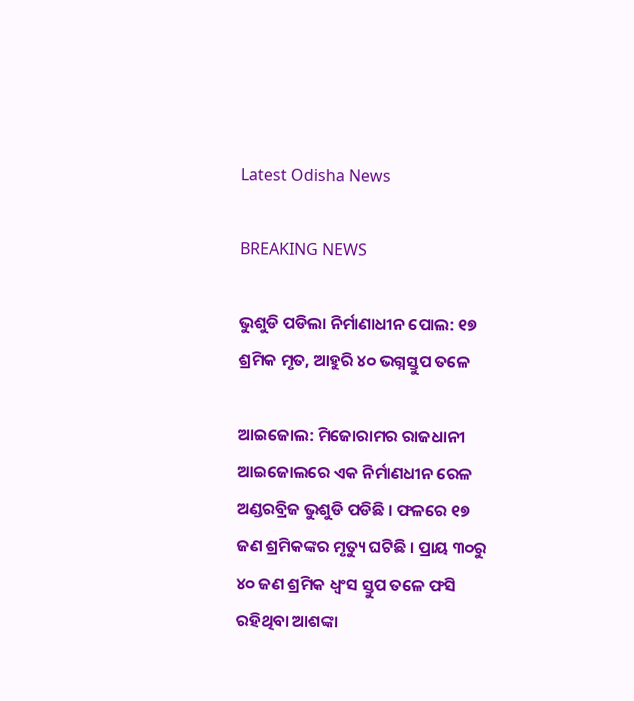Latest Odisha News

BREAKING NEWS

ଭୁଶୁଡି ପଡିଲା ନିର୍ମାଣାଧୀନ ପୋଲ: ୧୭ ଶ୍ରମିକ ମୃତ, ଆହୁରି ୪୦ ଭଗ୍ନସ୍ତୁପ ତଳେ

ଆଇଜୋଲ: ମିଜୋରାମର ରାଜଧାନୀ ଆଇଜୋଲରେ ଏକ ନିର୍ମାଣଧୀନ ରେଳ ଅଣ୍ଡରବ୍ରିଜ ଭୁଶୁଡି ପଡିଛି । ଫଳରେ ୧୭ ଜଣ ଶ୍ରମିକଙ୍କର ମୃତ୍ୟୁ ଘଟିଛି । ପ୍ରାୟ ୩୦ରୁ ୪୦ ଜଣ ଶ୍ରମିକ ଧ୍ୱଂସ ସ୍ତୁପ ତଳେ ଫସି ରହିଥିବା ଆଶଙ୍କା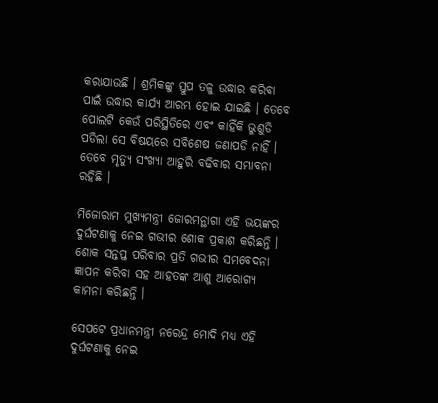କରାଯାଉଛି । ଶ୍ରମିକଙ୍କୁ ସ୍ତୁପ ତଳୁ ଉଦ୍ଧାର କରିବା ପାଇଁ ଉଦ୍ଧାର କାର୍ଯ୍ୟ ଆରମ୍ଭ ହୋଇ ଯାଇଛି । ତେବେ ପୋଲଟି କେଉଁ ପରିସ୍ଥିତିରେ ଏବଂ କାହିଁକି ଭୁଶୁଡି ପଡିଲା ସେ ବିଷୟରେ ସବିଶେଷ ଜଣାପଡି ନାହିଁ । ତେବେ ମୃତ୍ୟୁ ସଂଖ୍ୟା ଆହୁରି ବଢିବାର ସମ୍ଭାବନା ରହିଛି ।

ମିଜୋରାମ ମୁଖ୍ୟମନ୍ତ୍ରୀ ଜୋରମନ୍ଥାଗା ଏହି ଭୟଙ୍କର ଦୁର୍ଘଟଣାକୁ ନେଇ ଗଭୀର ଶୋକ ପ୍ରକାଶ କରିଛନ୍ତି । ଶୋକ ସନ୍ତପ୍ତ ପରିବାର ପ୍ରତି ଗଭୀର ସମବେଦନା ଜ୍ଞାପନ କରିବା ସହ ଆହତଙ୍କ ଆଶୁ ଆରୋଗ୍ୟ କାମନା କରିଛନ୍ତି ।

ସେପଟେ ପ୍ରଧାନମନ୍ତ୍ରୀ ନରେନ୍ଦ୍ର ମୋଦି ମଧ୍ୟ ଏହି ଦୁର୍ଘଟଣାକୁ ନେଇ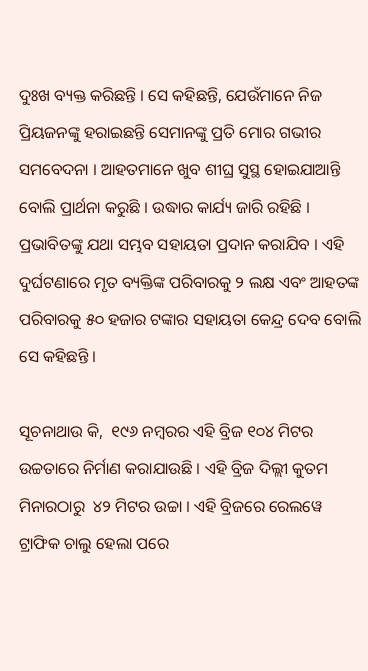ଦୁଃଖ ବ୍ୟକ୍ତ କରିଛନ୍ତି । ସେ କହିଛନ୍ତି, ଯେଉଁମାନେ ନିଜ ପ୍ରିୟଜନଙ୍କୁ ହରାଇଛନ୍ତି ସେମାନଙ୍କୁ ପ୍ରତି ମୋର ଗଭୀର ସମବେଦନା । ଆହତମାନେ ଖୁବ ଶୀଘ୍ର ସୁସ୍ଥ ହୋଇଯାଆନ୍ତି ବୋଲି ପ୍ରାର୍ଥନା କରୁଛି । ଉଦ୍ଧାର କାର୍ଯ୍ୟ ଜାରି ରହିଛି । ପ୍ରଭାବିତଙ୍କୁ ଯଥା ସମ୍ଭବ ସହାୟତା ପ୍ରଦାନ କରାଯିବ । ଏହି ଦୁର୍ଘଟଣାରେ ମୃତ ବ୍ୟକ୍ତିଙ୍କ ପରିବାରକୁ ୨ ଲକ୍ଷ ଏବଂ ଆହତଙ୍କ ପରିବାରକୁ ୫୦ ହଜାର ଟଙ୍କାର ସହାୟତା କେନ୍ଦ୍ର ଦେବ ବୋଲି ସେ କହିଛନ୍ତି ।

ସୂଚନାଥାଉ କି,  ୧୯୬ ନମ୍ବରର ଏହି ବ୍ରିଜ ୧୦୪ ମିଟର ଉଚ୍ଚତାରେ ନିର୍ମାଣ କରାଯାଉଛି । ଏହି ବ୍ରିଜ ଦିଲ୍ଲୀ କୁତମ ମିନାରଠାରୁ  ୪୨ ମିଟର ଉଚ୍ଚା । ଏହି ବ୍ରିଜରେ ରେଲୱେ ଟ୍ରାଫିକ ଚାଲୁ ହେଲା ପରେ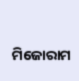ମିଜୋରାମ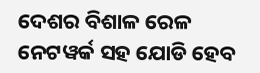ଦେଶର ବିଶାଳ ରେଳ ନେଟୱର୍କ ସହ ଯୋଡି ହେବ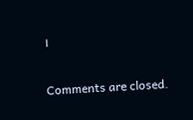।

Comments are closed.